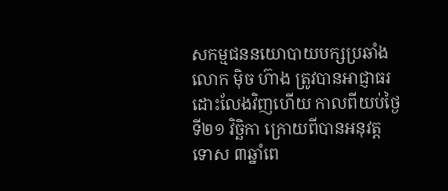សកម្មជននយោបាយបក្សប្រឆាំង លោក ម៉ិច ហ៊ាង ត្រូវបានអាជ្ញាធរដោះលែងវិញហើយ កាលពីយប់ថ្ងៃទី២១ វិច្ឆិកា ក្រោយពីបានអនុវត្តទោស ៣ឆ្នាំពេ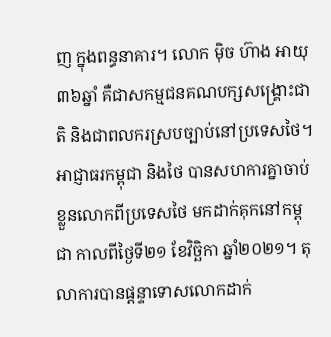ញ ក្នុងពន្ធនាគារ។ លោក ម៉ិច ហ៊ាង អាយុ ៣៦ឆ្នាំ គឺជាសកម្មជនគណបក្សសង្គ្រោះជាតិ និងជាពលករស្របច្បាប់នៅប្រទេសថៃ។ អាជ្ញាធរកម្ពុជា និងថៃ បានសហការគ្នាចាប់ខ្លួនលោកពីប្រទេសថៃ មកដាក់គុកនៅកម្ពុជា កាលពីថ្ងៃទី២១ ខែវិច្ឆិកា ឆ្នាំ២០២១។ តុលាការបានផ្ដន្ទាទោសលោកដាក់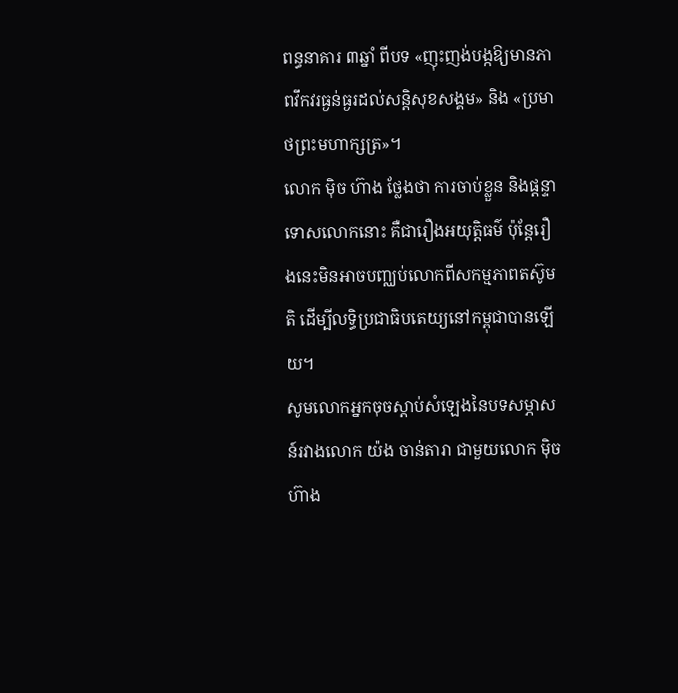ពន្ធនាគារ ៣ឆ្នាំ ពីបទ «ញុះញង់បង្កឱ្យមានភាពវឹកវរធ្ងន់ធ្ងរដល់សន្តិសុខសង្គម» និង «ប្រមាថព្រះមហាក្សត្រ»។
លោក ម៉ិច ហ៊ាង ថ្លែងថា ការចាប់ខ្លួន និងផ្ដន្ទាទោសលោកនោះ គឺជារឿងអយុត្តិធម៌ ប៉ុន្តែរឿងនេះមិនអាចបញ្ឈប់លោកពីសកម្មភាពតស៊ូមតិ ដើម្បីលទ្ធិប្រជាធិបតេយ្យនៅកម្ពុជាបានឡើយ។
សូមលោកអ្នកចុចស្ដាប់សំឡេងនៃបទសម្ភាសន៍រវាងលោក យ៉ង ចាន់តារា ជាមួយលោក ម៉ិច ហ៊ាង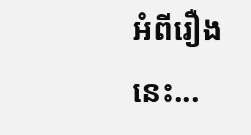អំពីរឿងនេះ...